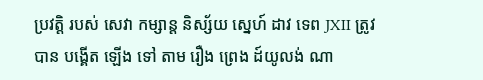ប្រវត្តិ របស់ សេវា កម្សាន្ត និស្ស័យ ស្នេហ៍ ដាវ ទេព JXII ត្រូវ បាន បង្គើត ឡើង ទៅ តាម រឿង ព្រេង ដ៍យូលង់ ណា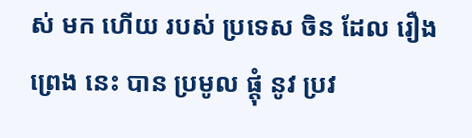ស់ មក ហើយ របស់ ប្រទេស ចិន ដែល រឿង ព្រេង នេះ បាន ប្រមូល ផ្តុំ នូវ ប្រវ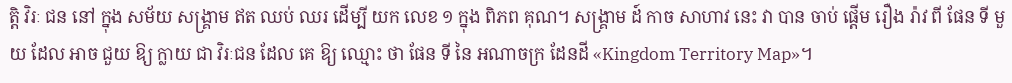ត្តិ វិរៈ ជន នៅ ក្នុង សម័យ សង្គ្រាម ឥត ឈប់ ឈរ ដើម្បី យក លេខ ១ ក្នុង ពិភព គុណ។ សង្គ្រាម ដ៍ កាច សាហាវ នេះ វា បាន ចាប់ ផ្ដើម រឿង រ៉ាវ ពី ផែន ទី មួយ ដែល អាច ជួយ ឱ្យ ក្លាយ ជា វិរៈជន ដែល គេ ឱ្យ ឈ្មោះ ថា ផែន ទី នៃ អណាចក្រ ដែនដី «Kingdom Territory Map»។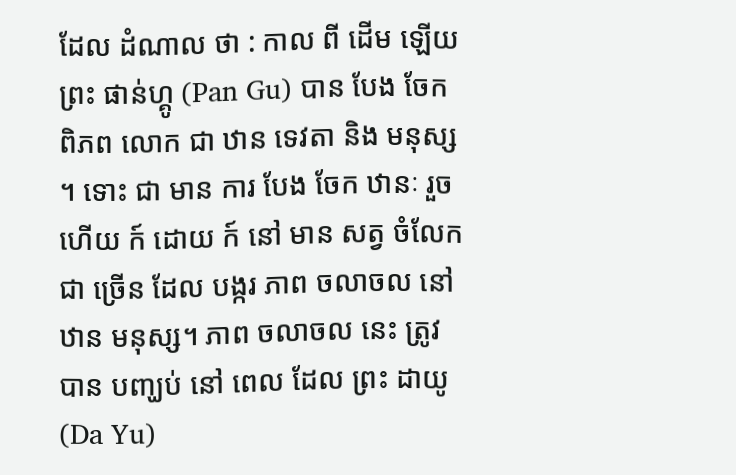ដែល ដំណាល ថា : កាល ពី ដើម ឡើយ ព្រះ ផាន់ហ្គូ (Pan Gu) បាន បែង ចែក ពិភព លោក ជា ឋាន ទេវតា និង មនុស្ស ។ ទោះ ជា មាន ការ បែង ចែក ឋានៈ រួច ហើយ ក៍ ដោយ ក៍ នៅ មាន សត្វ ចំលែក ជា ច្រើន ដែល បង្ករ ភាព ចលាចល នៅ ឋាន មនុស្ស។ ភាព ចលាចល នេះ ត្រូវ បាន បញ្ឃប់ នៅ ពេល ដែល ព្រះ ដាយូ (Da Yu)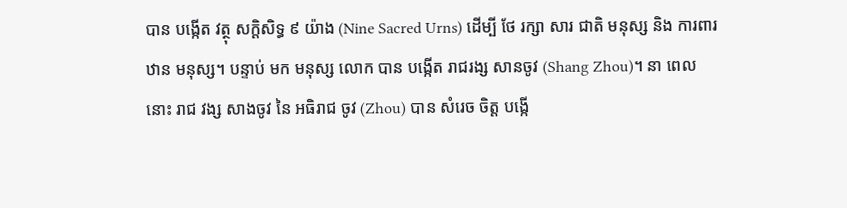បាន បង្កើត វត្ថុ សក្ដិសិទ្ធ ៩ យ៉ាង (Nine Sacred Urns) ដើម្បី ថែ រក្សា សារ ជាតិ មនុស្ស និង ការពារ ឋាន មនុស្ស។ បន្ទាប់ មក មនុស្ស លោក បាន បង្កើត រាជរង្ស សានចូវ (Shang Zhou)។ នា ពេល នោះ រាជ វង្ស សាងចូវ នៃ អធិរាជ ចូវ (Zhou) បាន សំរេច ចិត្ត បង្កើ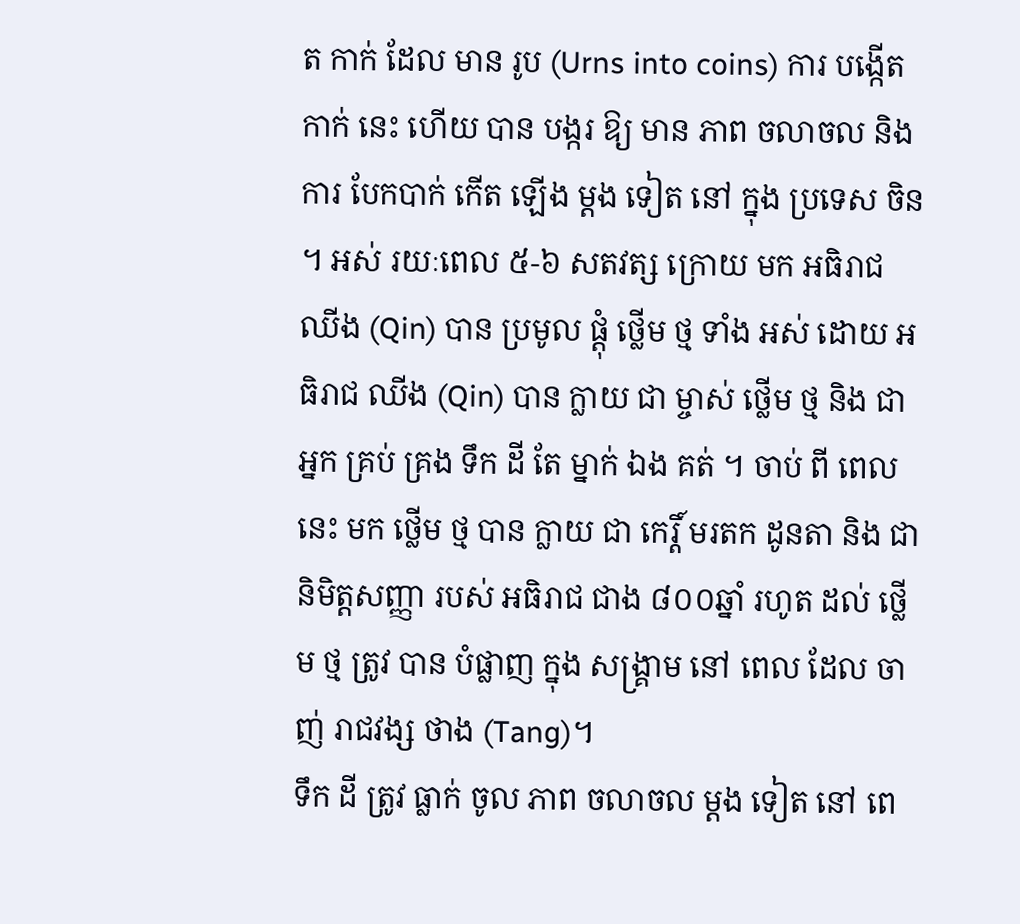ត កាក់ ដែល មាន រូប (Urns into coins) ការ បង្កើត កាក់ នេះ ហើយ បាន បង្ករ ឱ្យ មាន ភាព ចលាចល និង ការ បែកបាក់ កើត ឡើង ម្ដង ទៀត នៅ ក្នុង ប្រទេស ចិន ។ អស់ រយៈពេល ៥-៦ សតវត្ស ក្រោយ មក អធិរាជ ឈីង (Qin) បាន ប្រមូល ផ្ដុំ ថ្លើម ថ្ម ទាំង អស់ ដោយ អធិរាជ ឈីង (Qin) បាន ក្លាយ ជា ម្ចាស់ ថ្លើម ថ្ម និង ជា អ្នក គ្រប់ គ្រង ទឹក ដី តែ ម្នាក់ ឯង គត់ ។ ចាប់ ពី ពេល នេះ មក ថ្លើម ថ្ម បាន ក្លាយ ជា កេរ្តិ៍ មរតក ដូនតា និង ជា និមិត្តសញ្ញា របស់ អធិរាជ ជាង ៨០០ឆ្នាំ រហូត ដល់ ថ្លើម ថ្ម ត្រូវ បាន បំផ្លាញ ក្នុង សង្រ្គាម នៅ ពេល ដែល ចាញ់ រាជវង្ស ថាង (Tang)។
ទឹក ដី ត្រូវ ធ្លាក់ ចូល ភាព ចលាចល ម្ដង ទៀត នៅ ពេ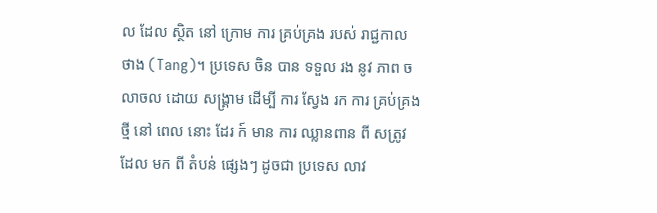ល ដែល ស្ថិត នៅ ក្រោម ការ គ្រប់គ្រង របស់ រាជ្ជកាល ថាង (Tang)។ ប្រទេស ចិន បាន ទទួល រង នូវ ភាព ចលាចល ដោយ សង្គ្រាម ដើម្បី ការ ស្វែង រក ការ គ្រប់គ្រង ថ្មី នៅ ពេល នោះ ដែរ ក៍ មាន ការ ឈ្លានពាន ពី សត្រូវ ដែល មក ពី តំបន់ ផ្សេងៗ ដូចជា ប្រទេស លាវ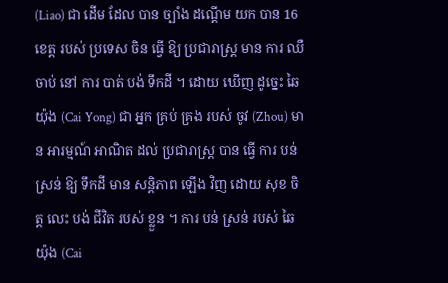(Liao) ជា ដើម ដែល បាន ច្បាំង ដណ្ដើម យក បាន 16 ខេត្ត របស់ ប្រទេស ចិន ធ្វើ ឱ្យ ប្រជារាស្ត្រ មាន ការ ឈឺចាប់ នៅ ការ បាត់ បង់ ទឹកដី ។ ដោយ ឃើញ ដូច្នេះ ឆៃយ៉ុង (Cai Yong) ជា អ្នក គ្រប់ គ្រង របស់ ចូវ (Zhou) មាន អារម្មណ៍ អាណិត ដល់ ប្រជារាស្ត្រ បាន ធ្វើ ការ បន់ ស្រន់ ឱ្យ ទឹកដី មាន សន្ដិភាព ឡើង វិញ ដោយ សុខ ចិត្ត លេះ បង់ ជីវិត របស់ ខ្លួន ។ ការ បន់ ស្រន់ របស់ ឆៃយ៉ុង (Cai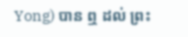Yong) បាន ឮ ដល់ ព្រះ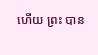ហើយ ព្រះ បាន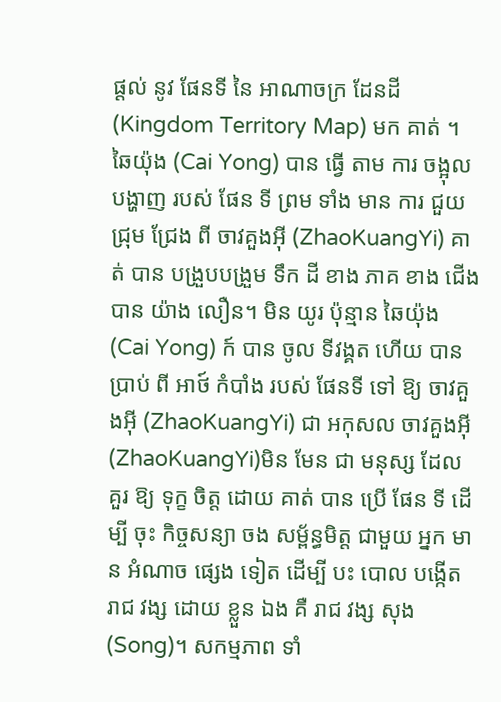ផ្ដល់ នូវ ផែនទី នៃ អាណាចក្រ ដែនដី (Kingdom Territory Map) មក គាត់ ។
ឆៃយ៉ុង (Cai Yong) បាន ធ្វើ តាម ការ ចង្អុល បង្ហាញ របស់ ផែន ទី ព្រម ទាំង មាន ការ ជួយ ជ្រុម ជ្រែង ពី ចាវគួងអ៊ី (ZhaoKuangYi) គាត់ បាន បង្រួបបង្រួម ទឹក ដី ខាង ភាគ ខាង ជើង បាន យ៉ាង លឿន។ មិន យូរ ប៉ុន្មាន ឆៃយ៉ុង (Cai Yong) ក៍ បាន ចូល ទីវង្គត ហើយ បាន ប្រាប់ ពី អាថ៍ កំបាំង របស់ ផែនទី ទៅ ឱ្យ ចាវគួងអ៊ី (ZhaoKuangYi) ជា អកុសល ចាវគួងអ៊ី (ZhaoKuangYi)មិន មែន ជា មនុស្ស ដែល គួរ ឱ្យ ទុក្ខ ចិត្ត ដោយ គាត់ បាន ប្រើ ផែន ទី ដើម្បី ចុះ កិច្ចសន្យា ចង សម្ព័ន្ធមិត្ត ជាមួយ អ្នក មាន អំណាច ផ្សេង ទៀត ដើម្បី បះ បោល បង្កើត រាជ វង្ស ដោយ ខ្លួន ឯង គឺ រាជ វង្ស សុង (Song)។ សកម្មភាព ទាំ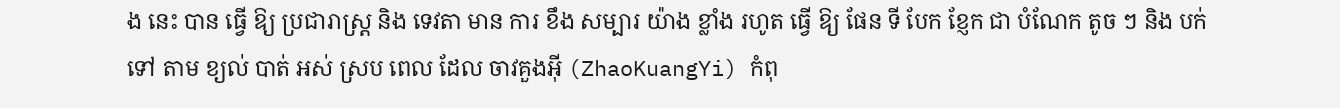ង នេះ បាន ធ្វើ ឱ្យ ប្រជារាស្រ្ត និង ទេវតា មាន ការ ខឹង សម្បារ យ៉ាង ខ្លាំង រហូត ធ្វើ ឱ្យ ផែន ទី បែក ខ្ញែក ជា បំណែក តូច ៗ និង បក់ ទៅ តាម ខ្យល់ បាត់ អស់ ស្រប ពេល ដែល ចាវគួងអ៊ី (ZhaoKuangYi) កំពុ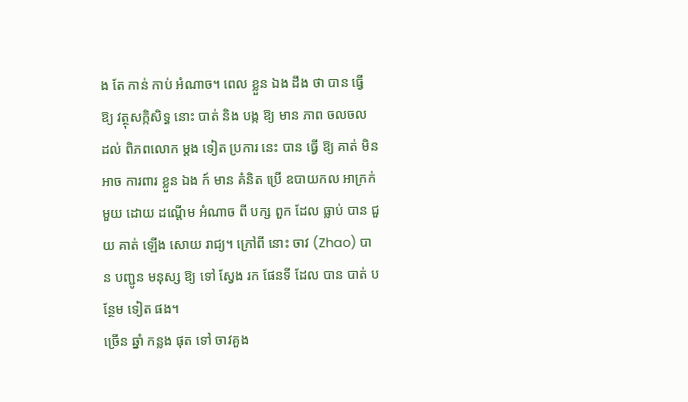ង តែ កាន់ កាប់ អំណាច។ ពេល ខ្លួន ឯង ដឹង ថា បាន ធ្វើ ឱ្យ វត្ថុសក្កិសិទ្ធ នោះ បាត់ និង បង្ក ឱ្យ មាន ភាព ចលចល ដល់ ពិភពលោក ម្ដង ទៀត ប្រការ នេះ បាន ធ្វើ ឱ្យ គាត់ មិន អាច ការពារ ខ្លួន ឯង ក៍ មាន គំនិត ប្រើ ឧបាយកល អាក្រក់ មួយ ដោយ ដណ្ដើម អំណាច ពី បក្ស ពួក ដែល ធ្លាប់ បាន ជួយ គាត់ ឡើង សោយ រាជ្យ។ ក្រៅពី នោះ ចាវ (Zhao) បាន បញ្ជូន មនុស្ស ឱ្យ ទៅ ស្វែង រក ផែនទី ដែល បាន បាត់ បន្ថែម ទៀត ផង។
ច្រើន ឆ្នាំ កន្លង ផុត ទៅ ចាវគួង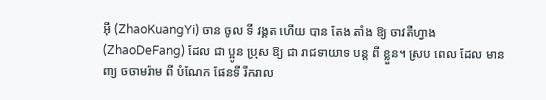អ៊ី (ZhaoKuangYi) ចាន ចូល ទី វង្គត ហើយ បាន តែង តាំង ឱ្យ ចាវតឺហ្វាង (ZhaoDeFang) ដែល ជា ប្អូន ប្រុស ឱ្យ ជា រាជទាយាទ បន្ដ ពី ខ្លួន។ ស្រប ពេល ដែល មាន ពា្យ ចចាមរ៉ាម ពី បំណែក ផែនទី រីករាល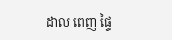ដាល ពេញ ផ្ទៃ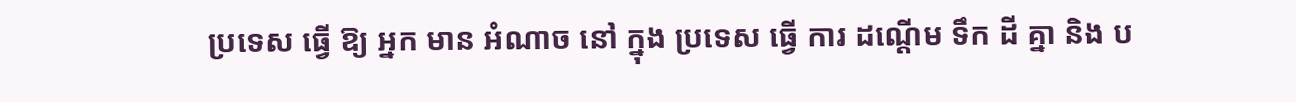ប្រទេស ធ្វើ ឱ្យ អ្នក មាន អំណាច នៅ ក្នុង ប្រទេស ធ្វើ ការ ដណ្ដើម ទឹក ដី គ្នា និង ប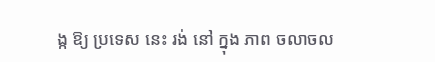ង្ក ឱ្យ ប្រទេស នេះ រង់ នៅ ក្នុង ភាព ចលាចល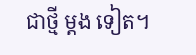ជាថ្មី ម្ដង ទៀត។